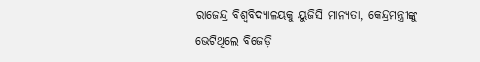ରାଜେନ୍ଦ୍ର ବିଶ୍ୱବିଦ୍ୟାଳୟକୁ ୟୁଜିସି ମାନ୍ୟତା, କେନ୍ଦ୍ରମନ୍ତ୍ରୀଙ୍କୁ ଭେଟିଥିଲେ ବିଜେଡ଼ି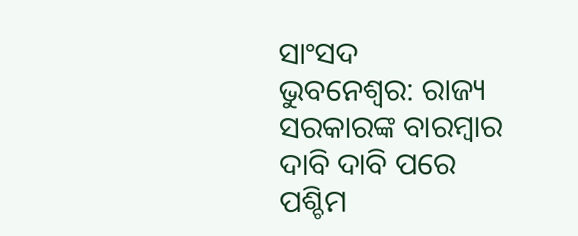ସାଂସଦ
ଭୁବନେଶ୍ୱର: ରାଜ୍ୟ ସରକାରଙ୍କ ବାରମ୍ବାର ଦାବି ଦାବି ପରେ ପଶ୍ଚିମ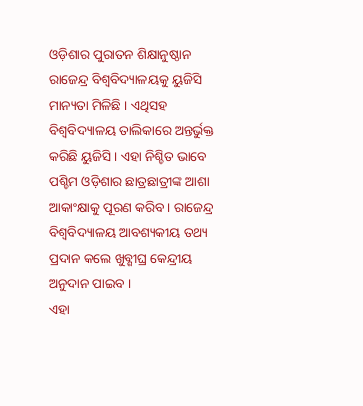ଓଡ଼ିଶାର ପୁରାତନ ଶିକ୍ଷାନୁଷ୍ଠାନ ରାଜେନ୍ଦ୍ର ବିଶ୍ବବିଦ୍ୟାଳୟକୁ ୟୁଜିସି ମାନ୍ୟତା ମିଳିଛି । ଏଥିସହ ବିଶ୍ବବିଦ୍ୟାଳୟ ତାଲିକାରେ ଅନ୍ତର୍ଭୁକ୍ତ କରିଛି ୟୁଜିସି । ଏହା ନିଶ୍ଚିତ ଭାବେ ପଶ୍ଚିମ ଓଡ଼ିଶାର ଛାତ୍ରଛାତ୍ରୀଙ୍କ ଆଶା ଆକାଂକ୍ଷାକୁ ପୂରଣ କରିବ । ରାଜେନ୍ଦ୍ର ବିଶ୍ବବିଦ୍ୟାଳୟ ଆବଶ୍ୟକୀୟ ତଥ୍ୟ ପ୍ରଦାନ କଲେ ଖୁବ୍ଶୀଘ୍ର କେନ୍ଦ୍ରୀୟ ଅନୁଦାନ ପାଇବ ।
ଏହା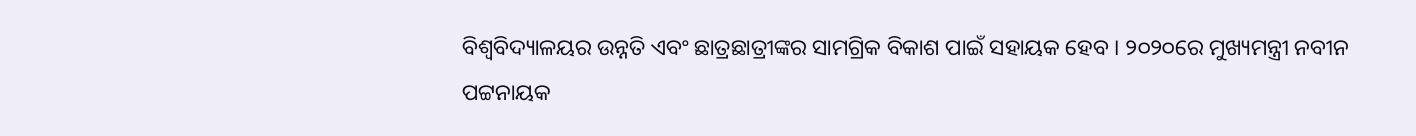ବିଶ୍ବବିଦ୍ୟାଳୟର ଉନ୍ନତି ଏବଂ ଛାତ୍ରଛାତ୍ରୀଙ୍କର ସାମଗ୍ରିକ ବିକାଶ ପାଇଁ ସହାୟକ ହେବ । ୨୦୨୦ରେ ମୁଖ୍ୟମନ୍ତ୍ରୀ ନବୀନ ପଟ୍ଟନାୟକ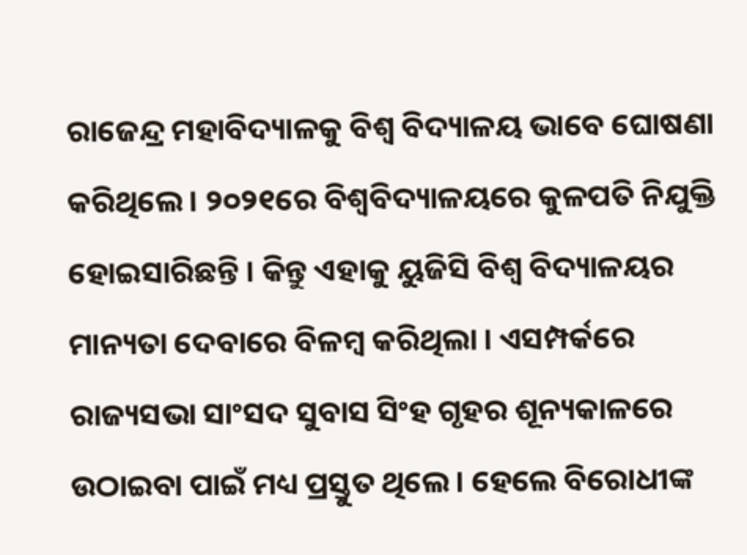ରାଜେନ୍ଦ୍ର ମହାବିଦ୍ୟାଳକୁ ବିଶ୍ବ ବିଦ୍ୟାଳୟ ଭାବେ ଘୋଷଣା କରିଥିଲେ । ୨୦୨୧ରେ ବିଶ୍ବବିଦ୍ୟାଳୟରେ କୁଳପତି ନିଯୁକ୍ତି ହୋଇସାରିଛନ୍ତି । କିନ୍ତୁ ଏହାକୁ ୟୁଜିସି ବିଶ୍ବ ବିଦ୍ୟାଳୟର ମାନ୍ୟତା ଦେବାରେ ବିଳମ୍ବ କରିଥିଲା । ଏସମ୍ପର୍କରେ ରାଜ୍ୟସଭା ସାଂସଦ ସୁବାସ ସିଂହ ଗୃହର ଶୂନ୍ୟକାଳରେ ଉଠାଇବା ପାଇଁ ମଧ୍ୟ ପ୍ରସ୍ତୁତ ଥିଲେ । ହେଲେ ବିରୋଧୀଙ୍କ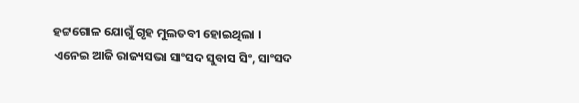ହଟ୍ଟଗୋଳ ଯୋଗୁଁ ଗୃହ ମୁଲତବୀ ହୋଇଥିଲା ।
ଏନେଇ ଆଜି ରାଜ୍ୟସଭା ସାଂସଦ ସୁବାସ ସିଂ, ସାଂସଦ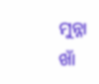ମୁନ୍ନା ଖାଁ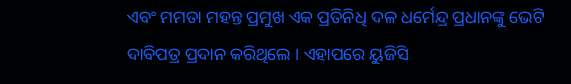ଏବଂ ମମତା ମହନ୍ତ ପ୍ରମୁଖ ଏକ ପ୍ରତିନିଧି ଦଳ ଧର୍ମେନ୍ଦ୍ର ପ୍ରଧାନଙ୍କୁ ଭେଟି ଦାବିପତ୍ର ପ୍ରଦାନ କରିଥିଲେ । ଏହାପରେ ୟୁଜିସି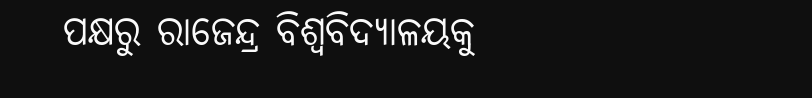ପକ୍ଷରୁ ରାଜେନ୍ଦ୍ର ବିଶ୍ବବିଦ୍ୟାଳୟକୁ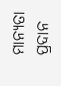ମାନ୍ୟତା ପ୍ରଦାନ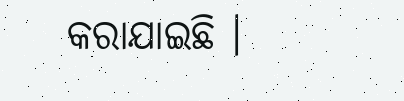କରାଯାଇଛି ।